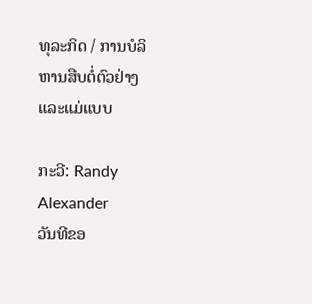ທຸລະກິດ / ການບໍລິຫານສືບຕໍ່ຕົວຢ່າງແລະແມ່ແບບ

ກະວີ: Randy Alexander
ວັນທີຂອ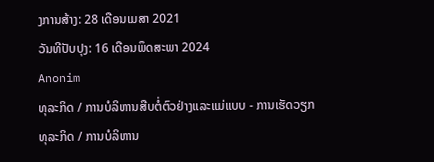ງການສ້າງ: 28 ເດືອນເມສາ 2021
ວັນທີປັບປຸງ: 16 ເດືອນພຶດສະພາ 2024
Anonim
ທຸລະກິດ / ການບໍລິຫານສືບຕໍ່ຕົວຢ່າງແລະແມ່ແບບ - ການເຮັດວຽກ
ທຸລະກິດ / ການບໍລິຫານ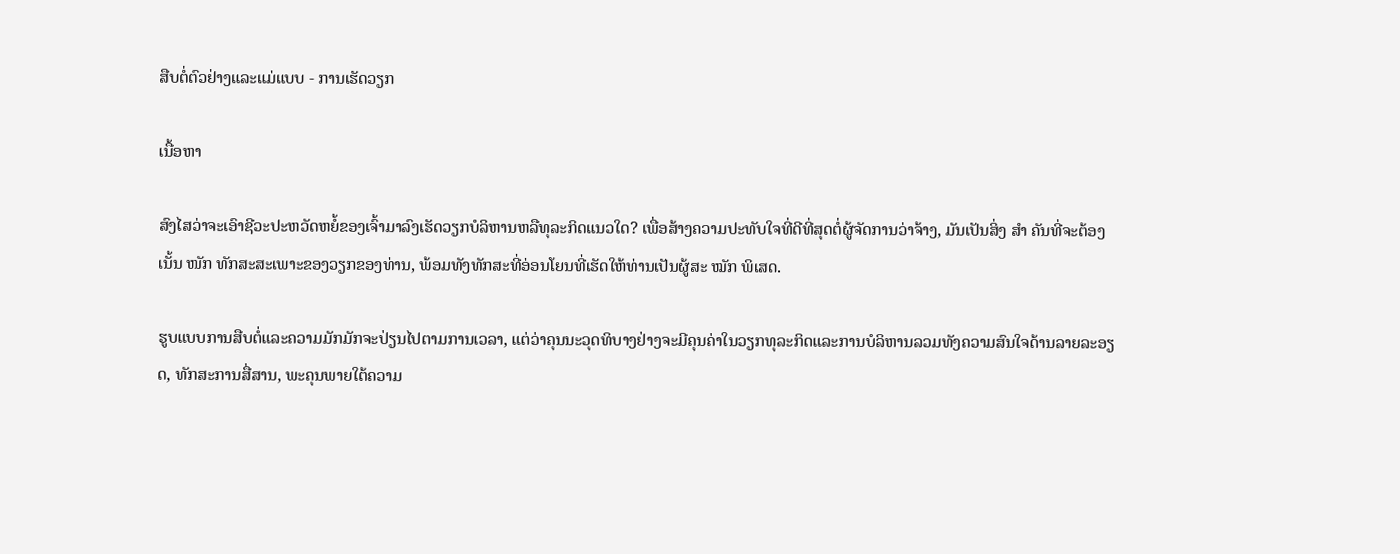ສືບຕໍ່ຕົວຢ່າງແລະແມ່ແບບ - ການເຮັດວຽກ

ເນື້ອຫາ

ສົງໄສວ່າຈະເອົາຊີວະປະຫວັດຫຍໍ້ຂອງເຈົ້າມາລົງເຮັດວຽກບໍລິຫານຫລືທຸລະກິດແນວໃດ? ເພື່ອສ້າງຄວາມປະທັບໃຈທີ່ດີທີ່ສຸດຕໍ່ຜູ້ຈັດການວ່າຈ້າງ, ມັນເປັນສິ່ງ ສຳ ຄັນທີ່ຈະຕ້ອງເນັ້ນ ໜັກ ທັກສະສະເພາະຂອງວຽກຂອງທ່ານ, ພ້ອມທັງທັກສະທີ່ອ່ອນໂຍນທີ່ເຮັດໃຫ້ທ່ານເປັນຜູ້ສະ ໝັກ ພິເສດ.

ຮູບແບບການສືບຕໍ່ແລະຄວາມມັກມັກຈະປ່ຽນໄປຕາມການເວລາ, ແຕ່ວ່າຄຸນນະວຸດທິບາງຢ່າງຈະມີຄຸນຄ່າໃນວຽກທຸລະກິດແລະການບໍລິຫານລວມທັງຄວາມສົນໃຈດ້ານລາຍລະອຽດ, ທັກສະການສື່ສານ, ພະຄຸນພາຍໃຕ້ຄວາມ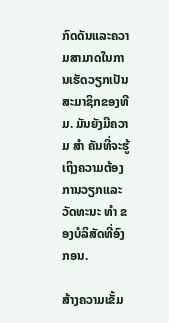ກົດດັນແລະຄວາມສາມາດໃນການເຮັດວຽກເປັນສະມາຊິກຂອງທີມ. ມັນຍັງມີຄວາມ ສຳ ຄັນທີ່ຈະຮູ້ເຖິງຄວາມຕ້ອງການວຽກແລະວັດທະນະ ທຳ ຂອງບໍລິສັດທີ່ອົງກອນ.

ສ້າງຄວາມເຂັ້ມ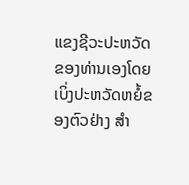ແຂງຊີວະປະຫວັດຂອງທ່ານເອງໂດຍເບິ່ງປະຫວັດຫຍໍ້ຂອງຕົວຢ່າງ ສຳ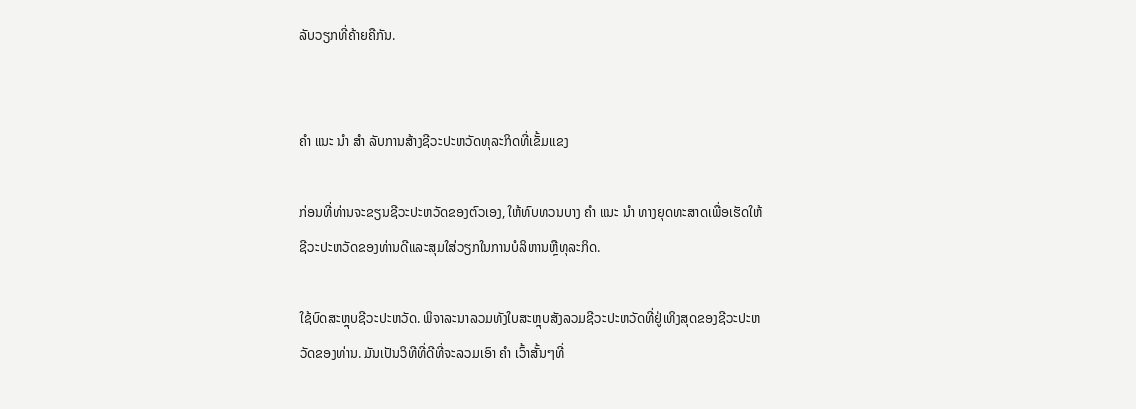ລັບວຽກທີ່ຄ້າຍຄືກັນ.


ຄຳ ແນະ ນຳ ສຳ ລັບການສ້າງຊີວະປະຫວັດທຸລະກິດທີ່ເຂັ້ມແຂງ

ກ່ອນທີ່ທ່ານຈະຂຽນຊີວະປະຫວັດຂອງຕົວເອງ, ໃຫ້ທົບທວນບາງ ຄຳ ແນະ ນຳ ທາງຍຸດທະສາດເພື່ອເຮັດໃຫ້ຊີວະປະຫວັດຂອງທ່ານດີແລະສຸມໃສ່ວຽກໃນການບໍລິຫານຫຼືທຸລະກິດ.

ໃຊ້ບົດສະຫຼຸບຊີວະປະຫວັດ. ພິຈາລະນາລວມທັງໃບສະຫຼຸບສັງລວມຊີວະປະຫວັດທີ່ຢູ່ເທິງສຸດຂອງຊີວະປະຫວັດຂອງທ່ານ. ມັນເປັນວິທີທີ່ດີທີ່ຈະລວມເອົາ ຄຳ ເວົ້າສັ້ນໆທີ່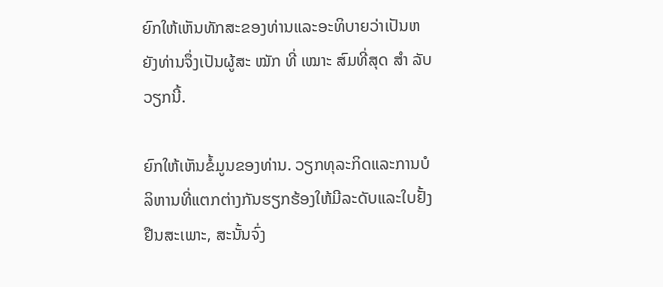ຍົກໃຫ້ເຫັນທັກສະຂອງທ່ານແລະອະທິບາຍວ່າເປັນຫຍັງທ່ານຈຶ່ງເປັນຜູ້ສະ ໝັກ ທີ່ ເໝາະ ສົມທີ່ສຸດ ສຳ ລັບວຽກນີ້.

ຍົກໃຫ້ເຫັນຂໍ້ມູນຂອງທ່ານ. ວຽກທຸລະກິດແລະການບໍລິຫານທີ່ແຕກຕ່າງກັນຮຽກຮ້ອງໃຫ້ມີລະດັບແລະໃບຢັ້ງຢືນສະເພາະ, ສະນັ້ນຈົ່ງ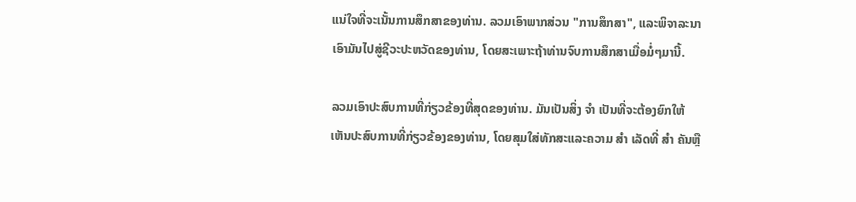ແນ່ໃຈທີ່ຈະເນັ້ນການສຶກສາຂອງທ່ານ. ລວມເອົາພາກສ່ວນ "ການສຶກສາ", ແລະພິຈາລະນາເອົາມັນໄປສູ່ຊີວະປະຫວັດຂອງທ່ານ, ໂດຍສະເພາະຖ້າທ່ານຈົບການສຶກສາເມື່ອມໍ່ໆມານີ້.

ລວມເອົາປະສົບການທີ່ກ່ຽວຂ້ອງທີ່ສຸດຂອງທ່ານ. ມັນເປັນສິ່ງ ຈຳ ເປັນທີ່ຈະຕ້ອງຍົກໃຫ້ເຫັນປະສົບການທີ່ກ່ຽວຂ້ອງຂອງທ່ານ, ໂດຍສຸມໃສ່ທັກສະແລະຄວາມ ສຳ ເລັດທີ່ ສຳ ຄັນຫຼື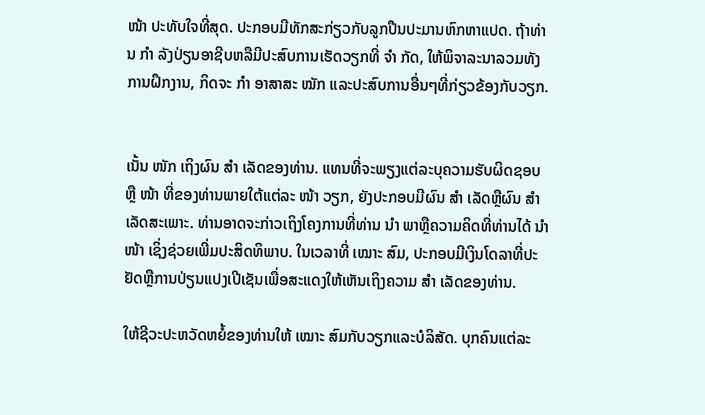ໜ້າ ປະທັບໃຈທີ່ສຸດ. ປະກອບມີທັກສະກ່ຽວກັບລູກປືນປະມານຫົກຫາແປດ. ຖ້າທ່ານ ກຳ ລັງປ່ຽນອາຊີບຫລືມີປະສົບການເຮັດວຽກທີ່ ຈຳ ກັດ, ໃຫ້ພິຈາລະນາລວມທັງການຝຶກງານ, ກິດຈະ ກຳ ອາສາສະ ໝັກ ແລະປະສົບການອື່ນໆທີ່ກ່ຽວຂ້ອງກັບວຽກ.


ເນັ້ນ ໜັກ ເຖິງຜົນ ສຳ ເລັດຂອງທ່ານ. ແທນທີ່ຈະພຽງແຕ່ລະບຸຄວາມຮັບຜິດຊອບຫຼື ໜ້າ ທີ່ຂອງທ່ານພາຍໃຕ້ແຕ່ລະ ໜ້າ ວຽກ, ຍັງປະກອບມີຜົນ ສຳ ເລັດຫຼືຜົນ ສຳ ເລັດສະເພາະ. ທ່ານອາດຈະກ່າວເຖິງໂຄງການທີ່ທ່ານ ນຳ ພາຫຼືຄວາມຄິດທີ່ທ່ານໄດ້ ນຳ ໜ້າ ເຊິ່ງຊ່ວຍເພີ່ມປະສິດທິພາບ. ໃນເວລາທີ່ ເໝາະ ສົມ, ປະກອບມີເງິນໂດລາທີ່ປະຢັດຫຼືການປ່ຽນແປງເປີເຊັນເພື່ອສະແດງໃຫ້ເຫັນເຖິງຄວາມ ສຳ ເລັດຂອງທ່ານ.

ໃຫ້ຊີວະປະຫວັດຫຍໍ້ຂອງທ່ານໃຫ້ ເໝາະ ສົມກັບວຽກແລະບໍລິສັດ. ບຸກຄົນແຕ່ລະ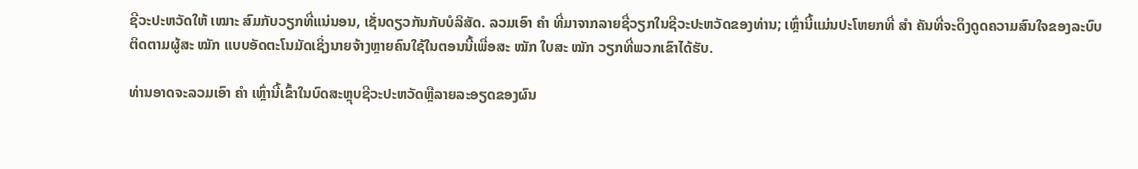ຊີວະປະຫວັດໃຫ້ ເໝາະ ສົມກັບວຽກທີ່ແນ່ນອນ, ເຊັ່ນດຽວກັນກັບບໍລິສັດ. ລວມເອົາ ຄຳ ທີ່ມາຈາກລາຍຊື່ວຽກໃນຊີວະປະຫວັດຂອງທ່ານ; ເຫຼົ່ານີ້ແມ່ນປະໂຫຍກທີ່ ສຳ ຄັນທີ່ຈະດຶງດູດຄວາມສົນໃຈຂອງລະບົບຕິດຕາມຜູ້ສະ ໝັກ ແບບອັດຕະໂນມັດເຊິ່ງນາຍຈ້າງຫຼາຍຄົນໃຊ້ໃນຕອນນີ້ເພື່ອສະ ໝັກ ໃບສະ ໝັກ ວຽກທີ່ພວກເຂົາໄດ້ຮັບ.

ທ່ານອາດຈະລວມເອົາ ຄຳ ເຫຼົ່ານີ້ເຂົ້າໃນບົດສະຫຼຸບຊີວະປະຫວັດຫຼືລາຍລະອຽດຂອງຜົນ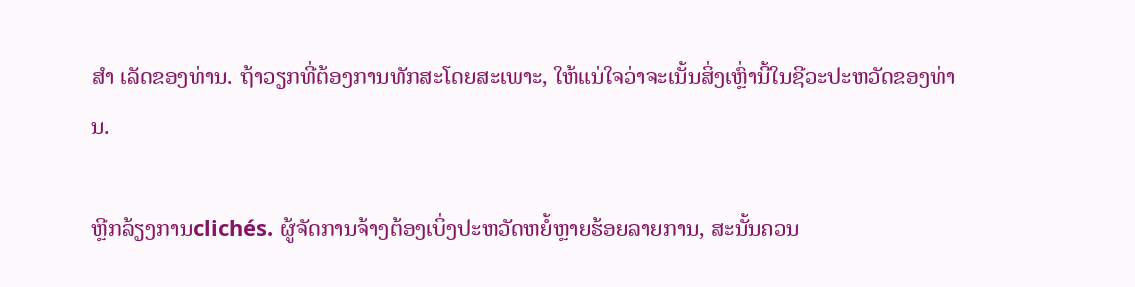ສຳ ເລັດຂອງທ່ານ. ຖ້າວຽກທີ່ຕ້ອງການທັກສະໂດຍສະເພາະ, ໃຫ້ແນ່ໃຈວ່າຈະເນັ້ນສິ່ງເຫຼົ່ານີ້ໃນຊີວະປະຫວັດຂອງທ່ານ.

ຫຼີກລ້ຽງການclichés. ຜູ້ຈັດການຈ້າງຕ້ອງເບິ່ງປະຫວັດຫຍໍ້ຫຼາຍຮ້ອຍລາຍການ, ສະນັ້ນຄວນ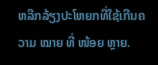ຫລີກລ້ຽງປະໂຫຍກທີ່ໃຊ້ເກີນຄວາມ ໝາຍ ທີ່ ໜ້ອຍ ຫຼາຍ.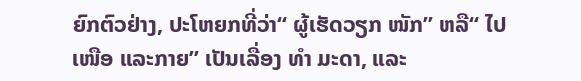ຍົກຕົວຢ່າງ, ປະໂຫຍກທີ່ວ່າ“ ຜູ້ເຮັດວຽກ ໜັກ” ຫລື“ ໄປ ເໜືອ ແລະກາຍ” ເປັນເລື່ອງ ທຳ ມະດາ, ແລະ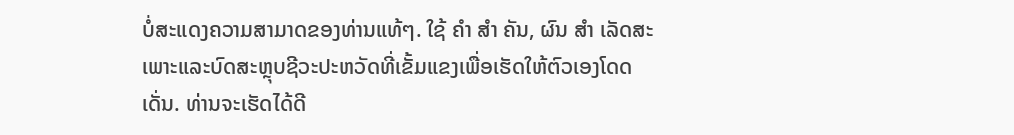ບໍ່ສະແດງຄວາມສາມາດຂອງທ່ານແທ້ໆ. ໃຊ້ ຄຳ ສຳ ຄັນ, ຜົນ ສຳ ເລັດສະເພາະແລະບົດສະຫຼຸບຊີວະປະຫວັດທີ່ເຂັ້ມແຂງເພື່ອເຮັດໃຫ້ຕົວເອງໂດດເດັ່ນ. ທ່ານຈະເຮັດໄດ້ດີ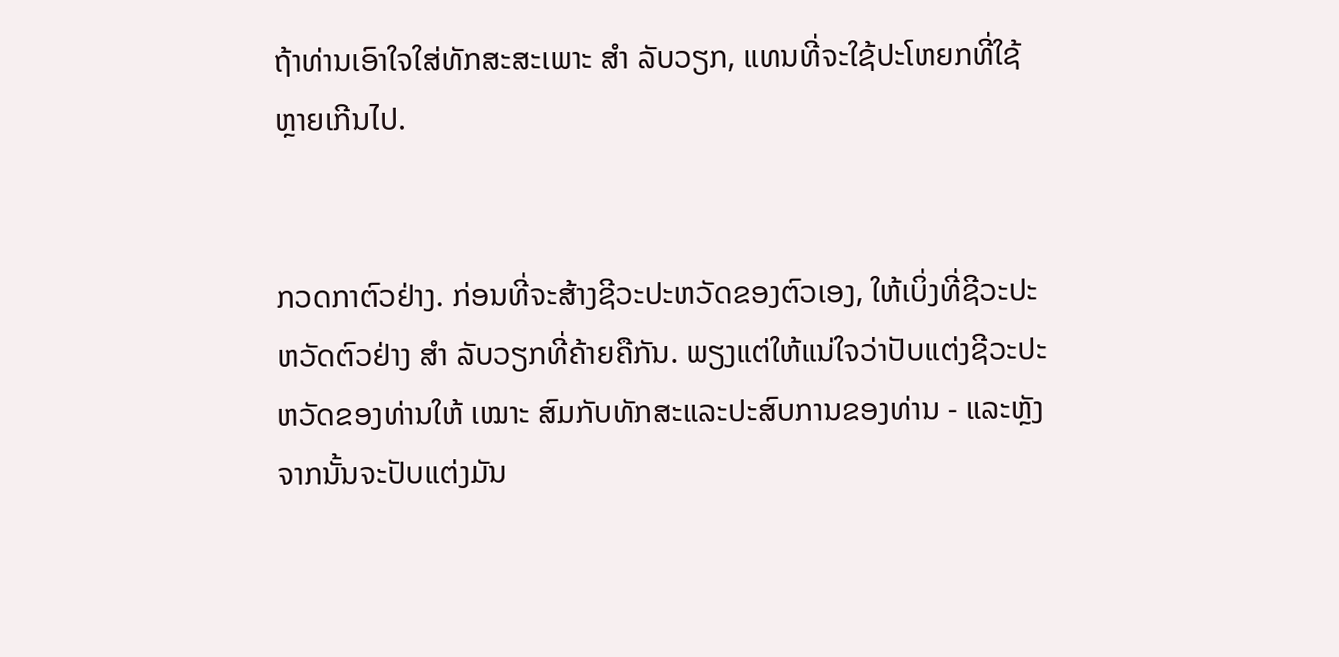ຖ້າທ່ານເອົາໃຈໃສ່ທັກສະສະເພາະ ສຳ ລັບວຽກ, ແທນທີ່ຈະໃຊ້ປະໂຫຍກທີ່ໃຊ້ຫຼາຍເກີນໄປ.


ກວດກາຕົວຢ່າງ. ກ່ອນທີ່ຈະສ້າງຊີວະປະຫວັດຂອງຕົວເອງ, ໃຫ້ເບິ່ງທີ່ຊີວະປະຫວັດຕົວຢ່າງ ສຳ ລັບວຽກທີ່ຄ້າຍຄືກັນ. ພຽງແຕ່ໃຫ້ແນ່ໃຈວ່າປັບແຕ່ງຊີວະປະຫວັດຂອງທ່ານໃຫ້ ເໝາະ ສົມກັບທັກສະແລະປະສົບການຂອງທ່ານ - ແລະຫຼັງຈາກນັ້ນຈະປັບແຕ່ງມັນ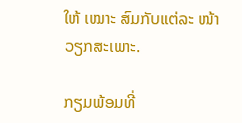ໃຫ້ ເໝາະ ສົມກັບແຕ່ລະ ໜ້າ ວຽກສະເພາະ.

ກຽມພ້ອມທີ່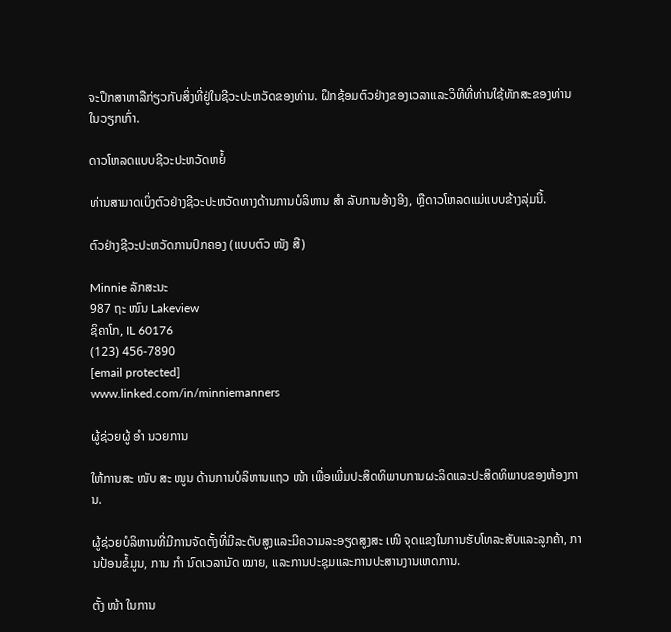ຈະປຶກສາຫາລືກ່ຽວກັບສິ່ງທີ່ຢູ່ໃນຊີວະປະຫວັດຂອງທ່ານ. ຝຶກຊ້ອມຕົວຢ່າງຂອງເວລາແລະວິທີທີ່ທ່ານໃຊ້ທັກສະຂອງທ່ານໃນວຽກເກົ່າ.

ດາວໂຫລດແບບຊີວະປະຫວັດຫຍໍ້

ທ່ານສາມາດເບິ່ງຕົວຢ່າງຊີວະປະຫວັດທາງດ້ານການບໍລິຫານ ສຳ ລັບການອ້າງອີງ, ຫຼືດາວໂຫລດແມ່ແບບຂ້າງລຸ່ມນີ້.

ຕົວຢ່າງຊີວະປະຫວັດການປົກຄອງ (ແບບຕົວ ໜັງ ສື)

Minnie ລັກສະນະ
987 ຖະ ໜົນ Lakeview
ຊິຄາໂກ, IL 60176
(123) 456-7890
[email protected]
www.linked.com/in/minniemanners

ຜູ້ຊ່ວຍຜູ້ ອຳ ນວຍການ

ໃຫ້ການສະ ໜັບ ສະ ໜູນ ດ້ານການບໍລິຫານແຖວ ໜ້າ ເພື່ອເພີ່ມປະສິດທິພາບການຜະລິດແລະປະສິດທິພາບຂອງຫ້ອງການ.

ຜູ້ຊ່ວຍບໍລິຫານທີ່ມີການຈັດຕັ້ງທີ່ມີລະດັບສູງແລະມີຄວາມລະອຽດສູງສະ ເໜີ ຈຸດແຂງໃນການຮັບໂທລະສັບແລະລູກຄ້າ, ການປ້ອນຂໍ້ມູນ, ການ ກຳ ນົດເວລານັດ ໝາຍ, ແລະການປະຊຸມແລະການປະສານງານເຫດການ.

ຕັ້ງ ໜ້າ ໃນການ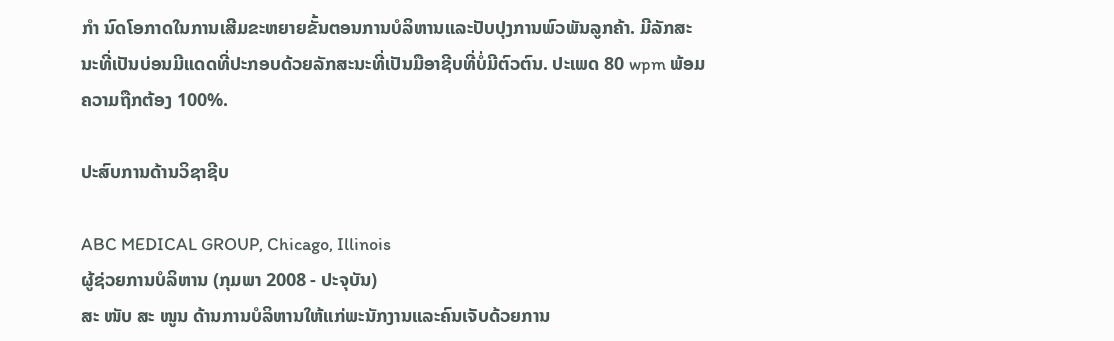ກຳ ນົດໂອກາດໃນການເສີມຂະຫຍາຍຂັ້ນຕອນການບໍລິຫານແລະປັບປຸງການພົວພັນລູກຄ້າ. ມີລັກສະນະທີ່ເປັນບ່ອນມີແດດທີ່ປະກອບດ້ວຍລັກສະນະທີ່ເປັນມືອາຊີບທີ່ບໍ່ມີຕົວຕົນ. ປະເພດ 80 wpm ພ້ອມຄວາມຖືກຕ້ອງ 100%.

ປະສົບການດ້ານວິຊາຊີບ

ABC MEDICAL GROUP, Chicago, Illinois
ຜູ້ຊ່ວຍການບໍລິຫານ (ກຸມພາ 2008 - ປະຈຸບັນ)
ສະ ໜັບ ສະ ໜູນ ດ້ານການບໍລິຫານໃຫ້ແກ່ພະນັກງານແລະຄົນເຈັບດ້ວຍການ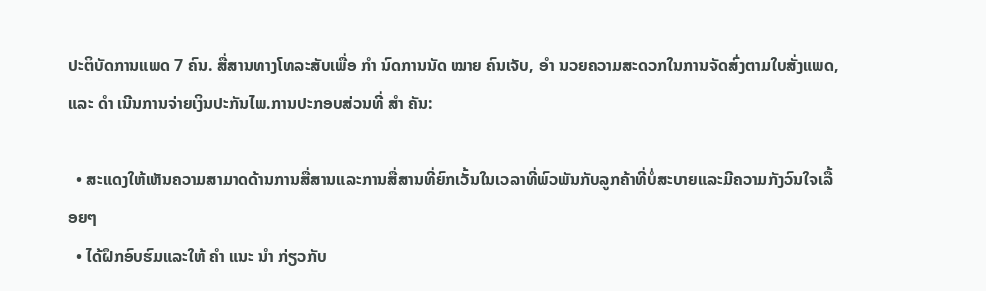ປະຕິບັດການແພດ 7 ຄົນ. ສື່ສານທາງໂທລະສັບເພື່ອ ກຳ ນົດການນັດ ໝາຍ ຄົນເຈັບ, ອຳ ນວຍຄວາມສະດວກໃນການຈັດສົ່ງຕາມໃບສັ່ງແພດ, ແລະ ດຳ ເນີນການຈ່າຍເງິນປະກັນໄພ.ການປະກອບສ່ວນທີ່ ສຳ ຄັນ:

  • ສະແດງໃຫ້ເຫັນຄວາມສາມາດດ້ານການສື່ສານແລະການສື່ສານທີ່ຍົກເວັ້ນໃນເວລາທີ່ພົວພັນກັບລູກຄ້າທີ່ບໍ່ສະບາຍແລະມີຄວາມກັງວົນໃຈເລື້ອຍໆ
  • ໄດ້ຝຶກອົບຮົມແລະໃຫ້ ຄຳ ແນະ ນຳ ກ່ຽວກັບ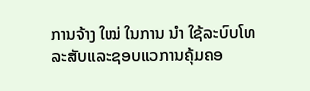ການຈ້າງ ໃໝ່ ໃນການ ນຳ ໃຊ້ລະບົບໂທລະສັບແລະຊອບແວການຄຸ້ມຄອ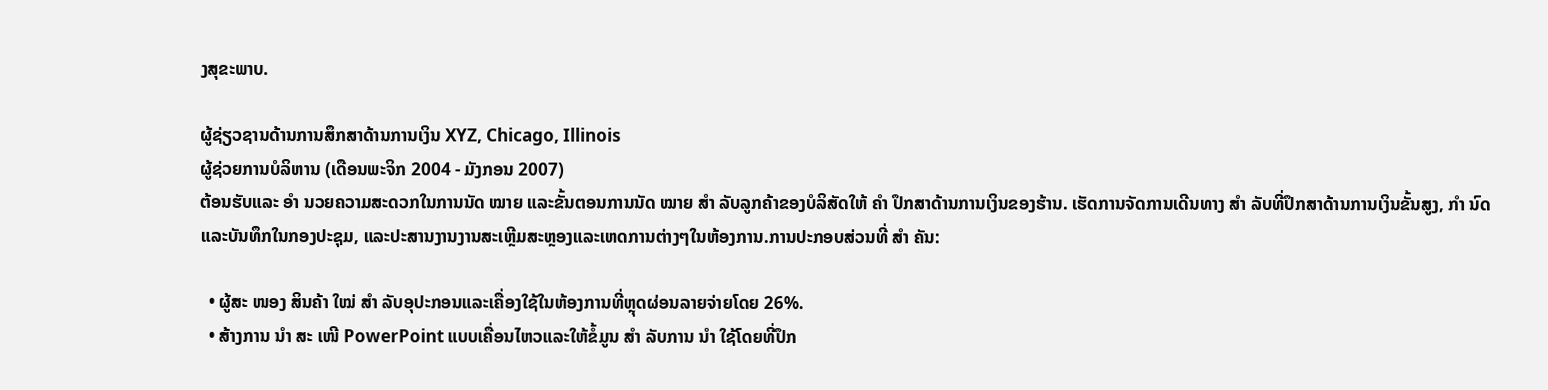ງສຸຂະພາບ.

ຜູ້ຊ່ຽວຊານດ້ານການສຶກສາດ້ານການເງິນ XYZ, Chicago, Illinois
ຜູ້ຊ່ວຍການບໍລິຫານ (ເດືອນພະຈິກ 2004 - ມັງກອນ 2007)
ຕ້ອນຮັບແລະ ອຳ ນວຍຄວາມສະດວກໃນການນັດ ໝາຍ ແລະຂັ້ນຕອນການນັດ ໝາຍ ສຳ ລັບລູກຄ້າຂອງບໍລິສັດໃຫ້ ຄຳ ປຶກສາດ້ານການເງິນຂອງຮ້ານ. ເຮັດການຈັດການເດີນທາງ ສຳ ລັບທີ່ປຶກສາດ້ານການເງິນຂັ້ນສູງ, ກຳ ນົດແລະບັນທຶກໃນກອງປະຊຸມ, ແລະປະສານງານງານສະເຫຼີມສະຫຼອງແລະເຫດການຕ່າງໆໃນຫ້ອງການ.ການປະກອບສ່ວນທີ່ ສຳ ຄັນ:

  • ຜູ້ສະ ໜອງ ສິນຄ້າ ໃໝ່ ສຳ ລັບອຸປະກອນແລະເຄື່ອງໃຊ້ໃນຫ້ອງການທີ່ຫຼຸດຜ່ອນລາຍຈ່າຍໂດຍ 26%.
  • ສ້າງການ ນຳ ສະ ເໜີ PowerPoint ແບບເຄື່ອນໄຫວແລະໃຫ້ຂໍ້ມູນ ສຳ ລັບການ ນຳ ໃຊ້ໂດຍທີ່ປຶກ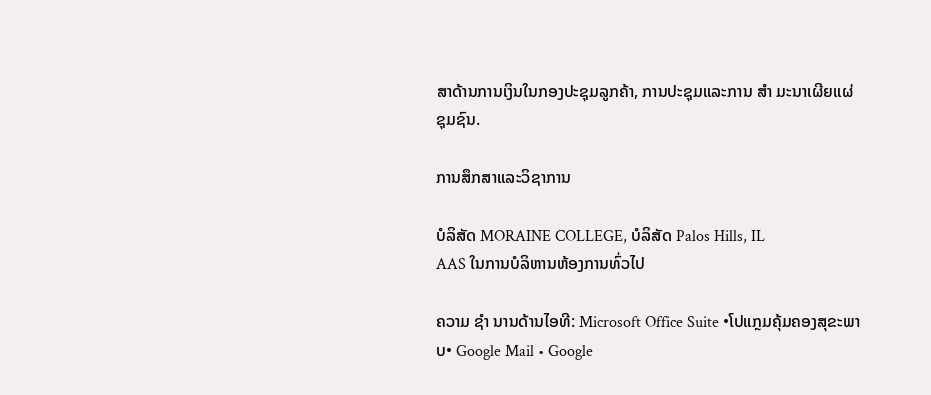ສາດ້ານການເງິນໃນກອງປະຊຸມລູກຄ້າ, ການປະຊຸມແລະການ ສຳ ມະນາເຜີຍແຜ່ຊຸມຊົນ.

ການສຶກສາແລະວິຊາການ

ບໍລິສັດ MORAINE COLLEGE, ບໍລິສັດ Palos Hills, IL
AAS ໃນການບໍລິຫານຫ້ອງການທົ່ວໄປ

ຄວາມ ຊຳ ນານດ້ານໄອທີ: Microsoft Office Suite •ໂປແກຼມຄຸ້ມຄອງສຸຂະພາບ• Google Mail • Google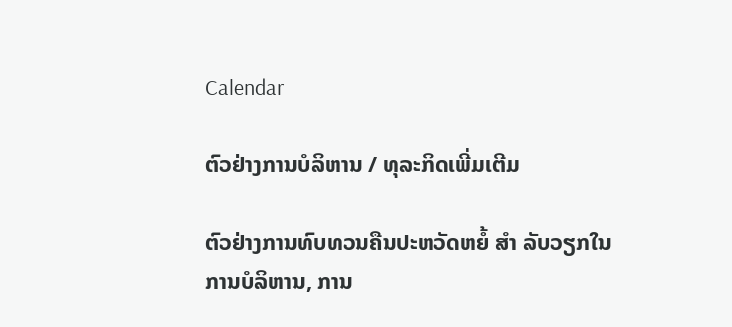Calendar

ຕົວຢ່າງການບໍລິຫານ / ທຸລະກິດເພີ່ມເຕີມ

ຕົວຢ່າງການທົບທວນຄືນປະຫວັດຫຍໍ້ ສຳ ລັບວຽກໃນການບໍລິຫານ, ການ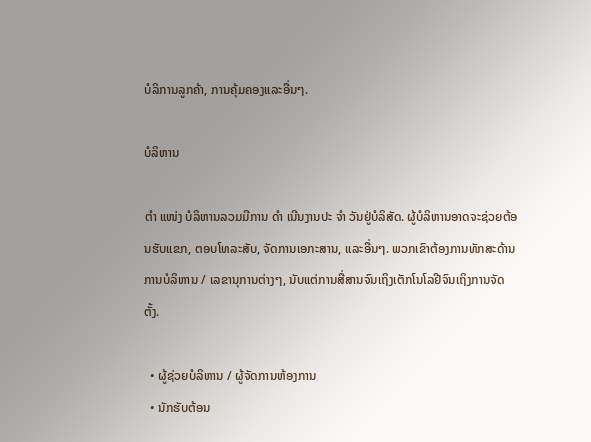ບໍລິການລູກຄ້າ, ການຄຸ້ມຄອງແລະອື່ນໆ.

ບໍລິຫານ

ຕຳ ແໜ່ງ ບໍລິຫານລວມມີການ ດຳ ເນີນງານປະ ຈຳ ວັນຢູ່ບໍລິສັດ. ຜູ້ບໍລິຫານອາດຈະຊ່ວຍຕ້ອນຮັບແຂກ, ຕອບໂທລະສັບ, ຈັດການເອກະສານ, ແລະອື່ນໆ. ພວກເຂົາຕ້ອງການທັກສະດ້ານການບໍລິຫານ / ເລຂານຸການຕ່າງໆ, ນັບແຕ່ການສື່ສານຈົນເຖິງເຕັກໂນໂລຢີຈົນເຖິງການຈັດຕັ້ງ.

  • ຜູ້ຊ່ວຍບໍລິຫານ / ຜູ້ຈັດການຫ້ອງການ
  • ນັກຮັບຕ້ອນ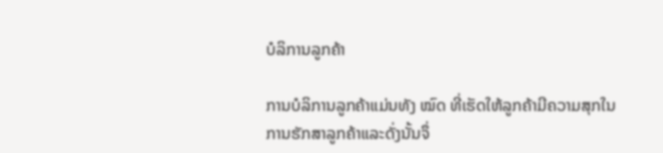ບໍລິການລູກຄ້າ

ການບໍລິການລູກຄ້າແມ່ນທັງ ໝົດ ທີ່ເຮັດໃຫ້ລູກຄ້າມີຄວາມສຸກໃນການຮັກສາລູກຄ້າແລະດັ່ງນັ້ນຈຶ່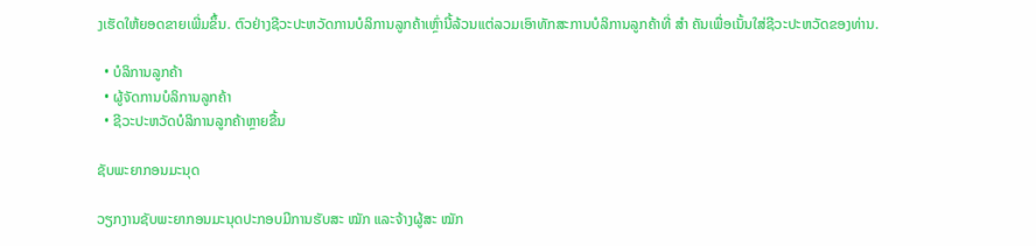ງເຮັດໃຫ້ຍອດຂາຍເພີ່ມຂຶ້ນ. ຕົວຢ່າງຊີວະປະຫວັດການບໍລິການລູກຄ້າເຫຼົ່ານີ້ລ້ວນແຕ່ລວມເອົາທັກສະການບໍລິການລູກຄ້າທີ່ ສຳ ຄັນເພື່ອເນັ້ນໃສ່ຊີວະປະຫວັດຂອງທ່ານ.

  • ບໍລິການລູກຄ້າ
  • ຜູ້ຈັດການບໍລິການລູກຄ້າ
  • ຊີວະປະຫວັດບໍລິການລູກຄ້າຫຼາຍຂື້ນ

ຊັບພະຍາກອນມະນຸດ

ວຽກງານຊັບພະຍາກອນມະນຸດປະກອບມີການຮັບສະ ໝັກ ແລະຈ້າງຜູ້ສະ ໝັກ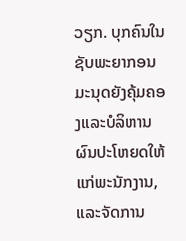ວຽກ. ບຸກຄົນໃນຊັບພະຍາກອນມະນຸດຍັງຄຸ້ມຄອງແລະບໍລິຫານຜົນປະໂຫຍດໃຫ້ແກ່ພະນັກງານ, ແລະຈັດການ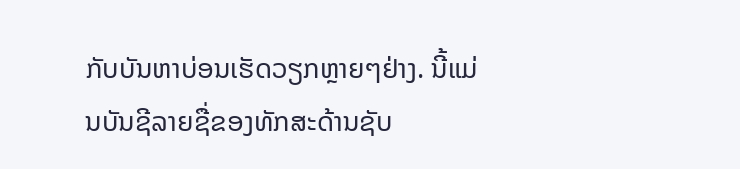ກັບບັນຫາບ່ອນເຮັດວຽກຫຼາຍໆຢ່າງ. ນີ້ແມ່ນບັນຊີລາຍຊື່ຂອງທັກສະດ້ານຊັບ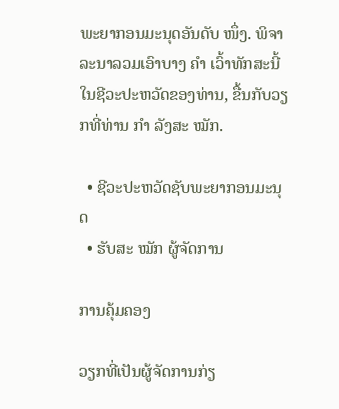ພະຍາກອນມະນຸດອັນດັບ ໜຶ່ງ. ພິຈາລະນາລວມເອົາບາງ ຄຳ ເວົ້າທັກສະນີ້ໃນຊີວະປະຫວັດຂອງທ່ານ, ຂື້ນກັບວຽກທີ່ທ່ານ ກຳ ລັງສະ ໝັກ.

  • ຊີວະປະຫວັດຊັບພະຍາກອນມະນຸດ
  • ຮັບສະ ໝັກ ຜູ້ຈັດການ

ການຄຸ້ມຄອງ

ວຽກທີ່ເປັນຜູ້ຈັດການກ່ຽ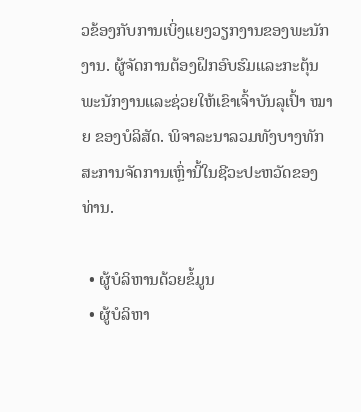ວຂ້ອງກັບການເບິ່ງແຍງວຽກງານຂອງພະນັກງານ. ຜູ້ຈັດການຕ້ອງຝຶກອົບຮົມແລະກະຕຸ້ນພະນັກງານແລະຊ່ວຍໃຫ້ເຂົາເຈົ້າບັນລຸເປົ້າ ໝາຍ ຂອງບໍລິສັດ. ພິຈາລະນາລວມທັງບາງທັກສະການຈັດການເຫຼົ່ານີ້ໃນຊີວະປະຫວັດຂອງທ່ານ.

  • ຜູ້ບໍລິຫານດ້ວຍຂໍ້ມູນ
  • ຜູ້ບໍລິຫາ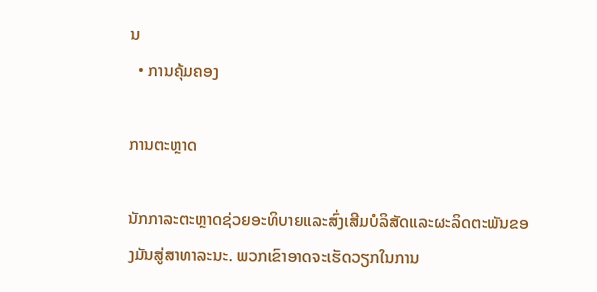ນ
  • ການຄຸ້ມຄອງ

ການຕະຫຼາດ

ນັກກາລະຕະຫຼາດຊ່ວຍອະທິບາຍແລະສົ່ງເສີມບໍລິສັດແລະຜະລິດຕະພັນຂອງມັນສູ່ສາທາລະນະ. ພວກເຂົາອາດຈະເຮັດວຽກໃນການ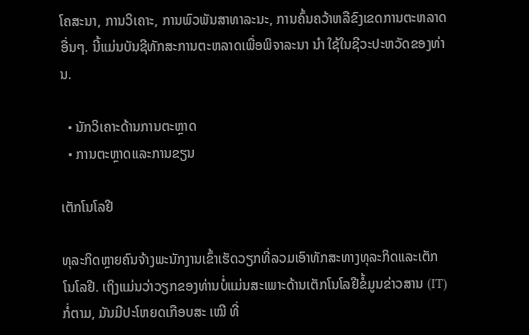ໂຄສະນາ, ການວິເຄາະ, ການພົວພັນສາທາລະນະ, ການຄົ້ນຄວ້າຫລືຂົງເຂດການຕະຫລາດອື່ນໆ. ນີ້ແມ່ນບັນຊີທັກສະການຕະຫລາດເພື່ອພິຈາລະນາ ນຳ ໃຊ້ໃນຊີວະປະຫວັດຂອງທ່ານ.

  • ນັກວິເຄາະດ້ານການຕະຫຼາດ
  • ການຕະຫຼາດແລະການຂຽນ

ເຕັກໂນໂລຢີ

ທຸລະກິດຫຼາຍຄົນຈ້າງພະນັກງານເຂົ້າເຮັດວຽກທີ່ລວມເອົາທັກສະທາງທຸລະກິດແລະເຕັກໂນໂລຢີ. ເຖິງແມ່ນວ່າວຽກຂອງທ່ານບໍ່ແມ່ນສະເພາະດ້ານເຕັກໂນໂລຢີຂໍ້ມູນຂ່າວສານ (IT) ກໍ່ຕາມ, ມັນມີປະໂຫຍດເກືອບສະ ເໝີ ທີ່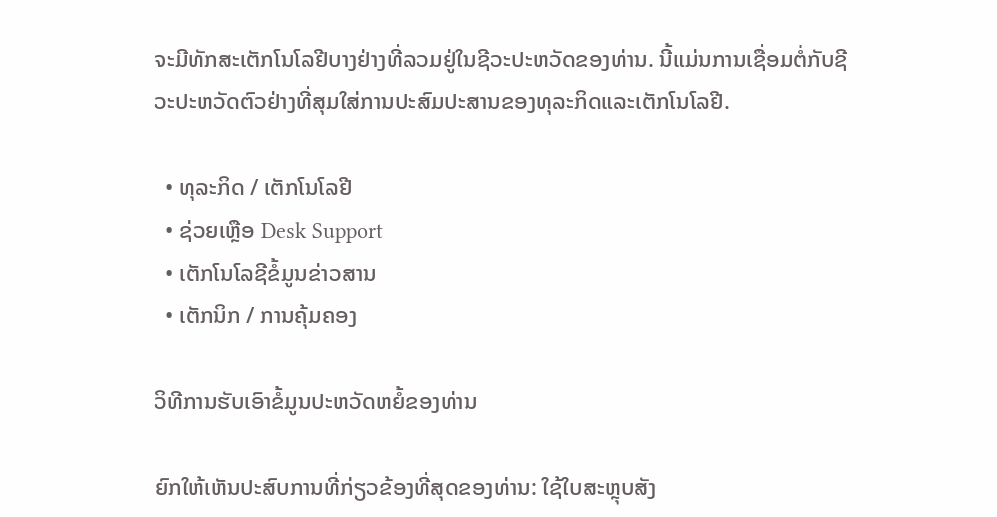ຈະມີທັກສະເຕັກໂນໂລຢີບາງຢ່າງທີ່ລວມຢູ່ໃນຊີວະປະຫວັດຂອງທ່ານ. ນີ້ແມ່ນການເຊື່ອມຕໍ່ກັບຊີວະປະຫວັດຕົວຢ່າງທີ່ສຸມໃສ່ການປະສົມປະສານຂອງທຸລະກິດແລະເຕັກໂນໂລຢີ.

  • ທຸລະກິດ / ເຕັກໂນໂລຢີ
  • ຊ່ວຍເຫຼືອ Desk Support
  • ເຕັກໂນໂລຊີຂໍ້ມູນຂ່າວສານ
  • ເຕັກນິກ / ການຄຸ້ມຄອງ

ວິທີການຮັບເອົາຂໍ້ມູນປະຫວັດຫຍໍ້ຂອງທ່ານ

ຍົກໃຫ້ເຫັນປະສົບການທີ່ກ່ຽວຂ້ອງທີ່ສຸດຂອງທ່ານ: ໃຊ້ໃບສະຫຼຸບສັງ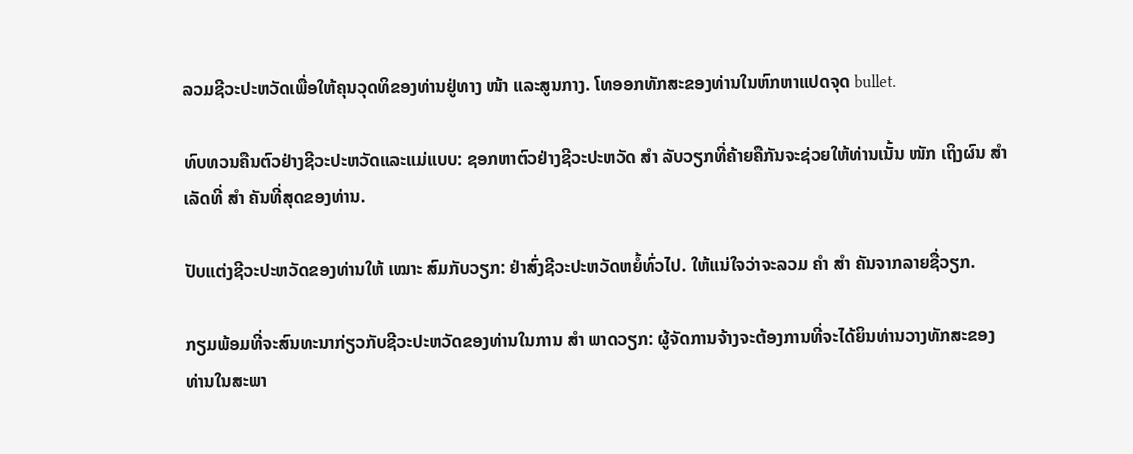ລວມຊີວະປະຫວັດເພື່ອໃຫ້ຄຸນວຸດທິຂອງທ່ານຢູ່ທາງ ໜ້າ ແລະສູນກາງ. ໂທອອກທັກສະຂອງທ່ານໃນຫົກຫາແປດຈຸດ bullet.

ທົບທວນຄືນຕົວຢ່າງຊີວະປະຫວັດແລະແມ່ແບບ: ຊອກຫາຕົວຢ່າງຊີວະປະຫວັດ ສຳ ລັບວຽກທີ່ຄ້າຍຄືກັນຈະຊ່ວຍໃຫ້ທ່ານເນັ້ນ ໜັກ ເຖິງຜົນ ສຳ ເລັດທີ່ ສຳ ຄັນທີ່ສຸດຂອງທ່ານ.

ປັບແຕ່ງຊີວະປະຫວັດຂອງທ່ານໃຫ້ ເໝາະ ສົມກັບວຽກ: ຢ່າສົ່ງຊີວະປະຫວັດຫຍໍ້ທົ່ວໄປ. ໃຫ້ແນ່ໃຈວ່າຈະລວມ ຄຳ ສຳ ຄັນຈາກລາຍຊື່ວຽກ.

ກຽມພ້ອມທີ່ຈະສົນທະນາກ່ຽວກັບຊີວະປະຫວັດຂອງທ່ານໃນການ ສຳ ພາດວຽກ: ຜູ້ຈັດການຈ້າງຈະຕ້ອງການທີ່ຈະໄດ້ຍິນທ່ານວາງທັກສະຂອງທ່ານໃນສະພາ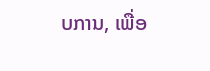ບການ, ເພື່ອ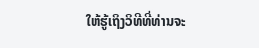ໃຫ້ຮູ້ເຖິງວິທີທີ່ທ່ານຈະ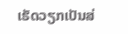ເຮັດວຽກເປັນສ່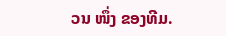ວນ ໜຶ່ງ ຂອງທີມ.